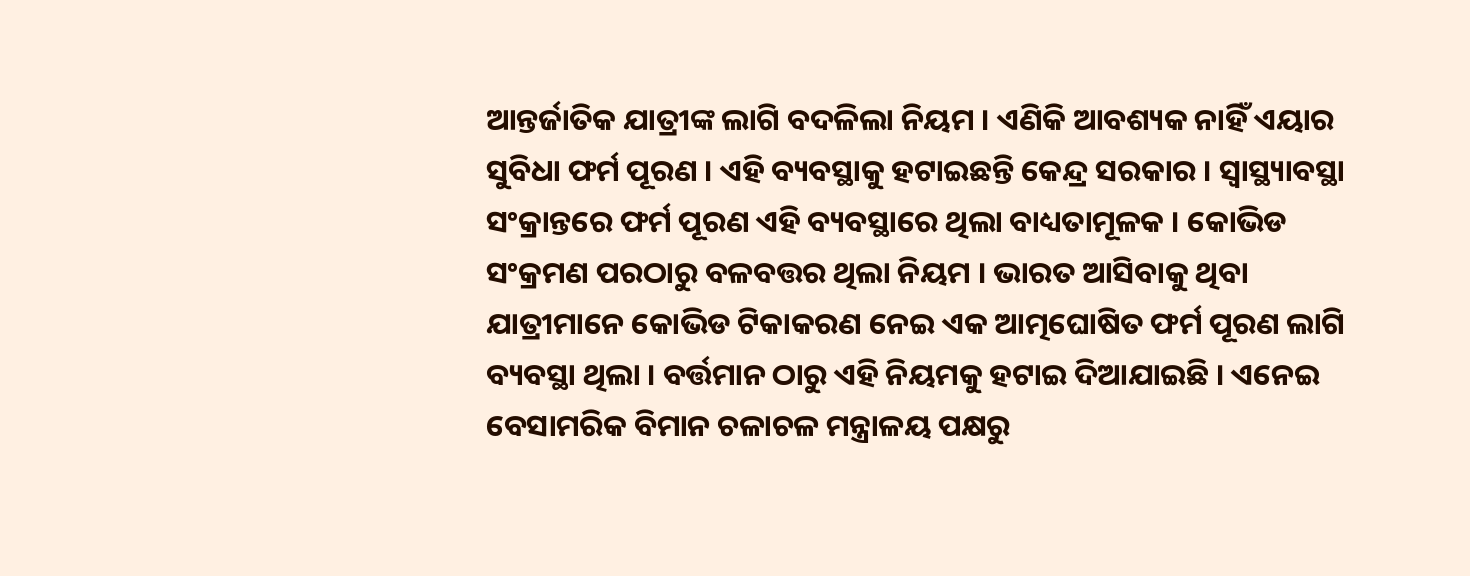ଆନ୍ତର୍ଜାତିକ ଯାତ୍ରୀଙ୍କ ଲାଗି ବଦଳିଲା ନିୟମ । ଏଣିକି ଆବଶ୍ୟକ ନାହିଁ ଏୟାର ସୁବିଧା ଫର୍ମ ପୂରଣ । ଏହି ବ୍ୟବସ୍ଥାକୁ ହଟାଇଛନ୍ତି କେନ୍ଦ୍ର ସରକାର । ସ୍ବାସ୍ଥ୍ୟାବସ୍ଥା ସଂକ୍ରାନ୍ତରେ ଫର୍ମ ପୂରଣ ଏହି ବ୍ୟବସ୍ଥାରେ ଥିଲା ବାଧ୍ୟତାମୂଳକ । କୋଭିଡ ସଂକ୍ରମଣ ପରଠାରୁ ବଳବତ୍ତର ଥିଲା ନିୟମ । ଭାରତ ଆସିବାକୁ ଥିବା ଯାତ୍ରୀମାନେ କୋଭିଡ ଟିକାକରଣ ନେଇ ଏକ ଆତ୍ମଘୋଷିତ ଫର୍ମ ପୂରଣ ଲାଗି ବ୍ୟବସ୍ଥା ଥିଲା । ବର୍ତ୍ତମାନ ଠାରୁ ଏହି ନିୟମକୁ ହଟାଇ ଦିଆଯାଇଛି । ଏନେଇ ବେସାମରିକ ବିମାନ ଚଳାଚଳ ମନ୍ତ୍ରାଳୟ ପକ୍ଷରୁ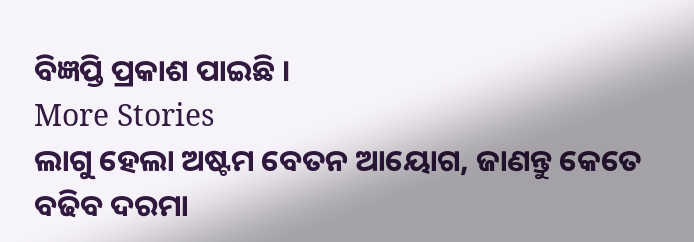ବିଜ୍ଞପ୍ତି ପ୍ରକାଶ ପାଇଛି ।
More Stories
ଲାଗୁ ହେଲା ଅଷ୍ଟମ ବେତନ ଆୟୋଗ, ଜାଣନ୍ତୁ କେତେ ବଢିବ ଦରମା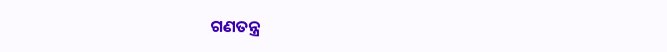ଗଣତନ୍ତ୍ର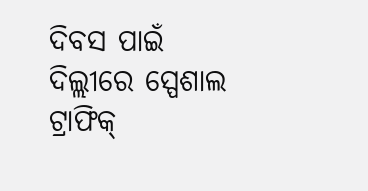ଦିବସ ପାଇଁ ଦିଲ୍ଲୀରେ ସ୍ପେଶାଲ ଟ୍ରାଫିକ୍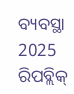ବ୍ୟବସ୍ଥା
2025 ରିପବ୍ଲିକ୍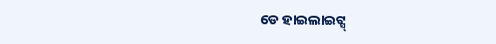ଡେ ହାଇଲାଇଟ୍ସ୍